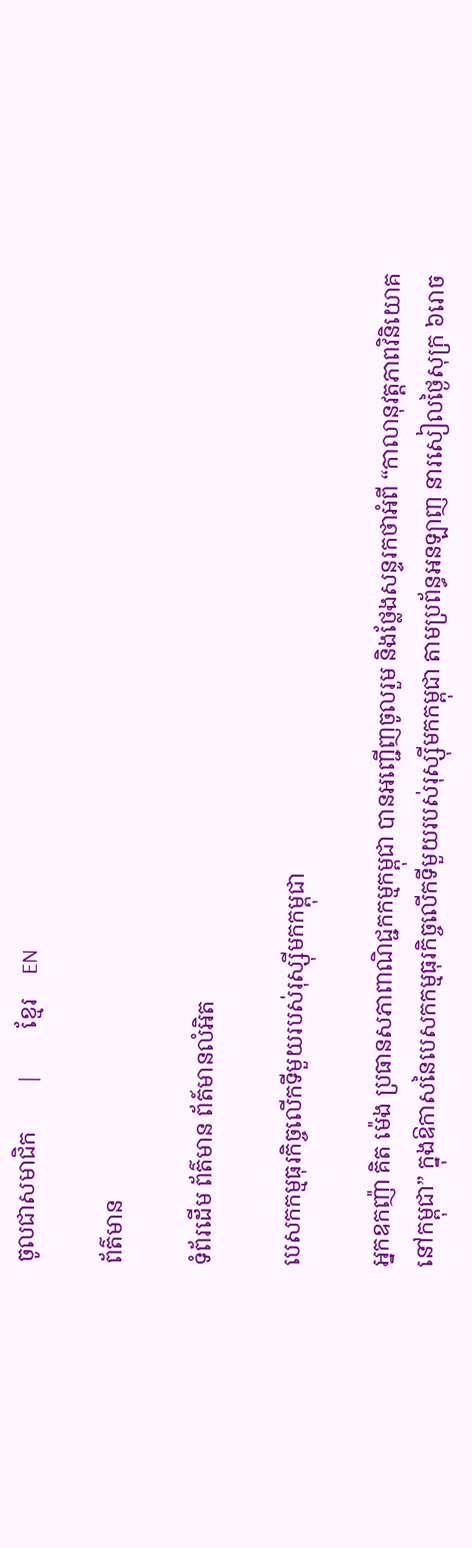ចូលជាសមាជិក        |        ខ្មែរ    EN

ព័ត៌មាន

ទំព័រដើម ព័ត៌មាន ព័ត៍មានលំអិត

បេសកកម្មធុរកិច្ចលើកទីមួយរបស់រុស្ស៊ីមកកម្ពុជា

អ្នកឧកញ៉ា គិត ម៉េង ប្រធានសភាពាណិជ្ជកកម្មកម្ពុជា បានអញ្ជើញចូលរួម និងថ្លែងសន្ទរកថាអំពី “កាលានុវត្តភាពវិនិយោគនៅកម្ពុជា” ក្នុងឱកាសនៃបេសកកម្មធុរកិច្ចលើកទីមួយរបស់រុស្ស៊ីមកកម្ពុជា តាមប្រព័ន្ធអនឡាញ នារសៀលថ្ងៃសុក្រ ៦រោច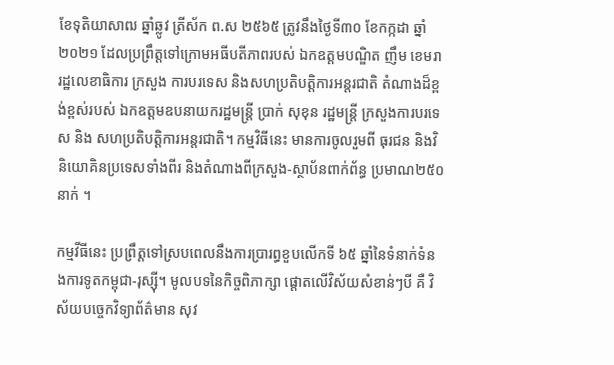ខែទុតិយាសាឍ ឆ្នាំឆ្លូវ ត្រីស័ក ព.ស ២៥៦៥ ត្រូវនឹងថ្ងៃទី៣០ ខែកក្កដា ឆ្នាំ២០២១ ដែលប្រព្រឹត្តទៅក្រោមអធីបតីភាពរបស់ ឯកឧត្តមបណ្ឌិត ញឹម ខេមរា រដ្ឋលេខាធិការ ក្រសួង ការបរទេស និងសហប្រតិបត្តិការអន្តរជាតិ តំណាងដ៏ខ្ពង់ខ្ពស់របស់ ឯកឧត្តមឧបនាយករដ្ឋមន្រ្តី ប្រាក់ សុខុន រដ្ឋមន្ត្រី ក្រសួងការបរទេស និង សហប្រតិបត្តិការអន្តរជាតិ។ កម្មវិធីនេះ មានការចូលរួមពី ធុរជន និងវិនិយោគិនប្រទេសទាំងពីរ និងតំណាងពីក្រសួង-ស្ថាប័នពាក់ព័ន្ធ ប្រមាណ២៥០នាក់ ។

កម្មវីធីនេះ ប្រព្រឹត្តទៅស្របពេលនឹងការប្រារព្ធខួបលើកទី ៦៥ ឆ្នាំនៃទំនាក់ទំនងការទូតកម្ពុជា-រុស្ស៊ី។ មូលបទនៃកិច្ចពិភាក្សា ផ្តោតលើវិស័យសំខាន់ៗបី គឺ វិស័យបច្ចេកវិទ្យាព័ត៌មាន សុវ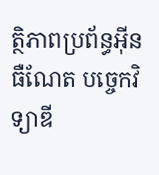ត្ថិភាពប្រព័ន្ធអ៊ីនធឺណែត បច្ចេកវិទ្យាឌី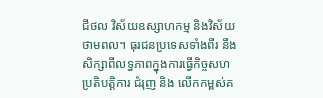ជីថល វិស័យឧស្សាហកម្ម និងវិស័យថាមពល។ ធុរជនប្រទេសទាំងពីរ នឹងសិក្សាពីលទ្ធភាពក្នុងការធ្វើកិច្ចសហប្រតិបត្តិការ ជំរុញ និង លើកកម្ពស់គ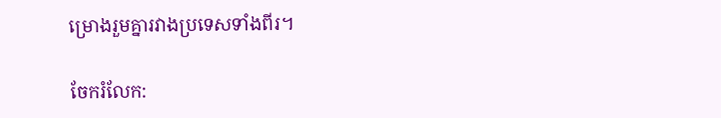ម្រោងរួមគ្នារវាងប្រទេសទាំងពីរ។

ចែករំលែក: